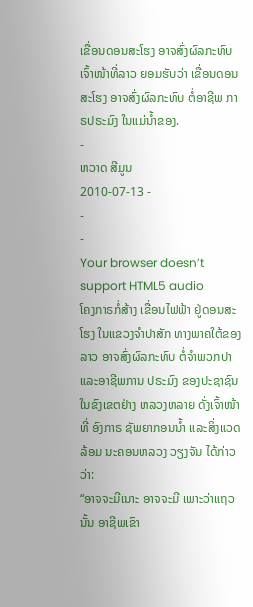ເຂື່ອນດອນສະໂຮງ ອາຈສົ່ງຜົລກະທົບ
ເຈົ້າໜ້າທີ່ລາວ ຍອມຮັບວ່າ ເຂື່ອນດອນສະໂຮງ ອາຈສົ່ງຜົລກະທົບ ຕໍ່ອາຊີພ ກາຣປຣະມົງ ໃນແມ່ນໍ້າຂອງ.
-
ຫວາດ ສີມູນ
2010-07-13 -
-
-
Your browser doesn’t support HTML5 audio
ໂຄງກາຣກໍ່ສ້າງ ເຂື່ອນໄຟຟ້າ ຢູ່ດອນສະໂຮງ ໃນແຂວງຈຳປາສັກ ທາງພາຄໃຕ້ຂອງລາວ ອາຈສົ່ງຜົລກະທົບ ຕໍ່ຈຳພວກປາ ແລະອາຊີພການ ປຣະມົງ ຂອງປະຊາຊົນ ໃນຂົງເຂຕຢ່າງ ຫລວງຫລາຍ ດັ່ງເຈົ້າໜ້າທີ່ ອົງກາຣ ຊັພຍາກອນນ້ຳ ແລະສິ່ງແວດລ້ອມ ນະຄອນຫລວງ ວຽງຈັນ ໄດ້ກ່າວວ່າ:
“ອາຈຈະມີເນາະ ອາຈຈະມີ ເພາະວ່າແຖວນັ້ນ ອາຊີພເຂົາ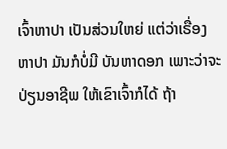ເຈົ້າຫາປາ ເປັນສ່ວນໃຫຍ່ ແຕ່ວ່າເຣື່ອງຫາປາ ມັນກໍບໍ່ມີ ບັນຫາດອກ ເພາະວ່າຈະປ່ຽນອາຊີພ ໃຫ້ເຂົາເຈົ້າກໍໄດ້ ຖ້າ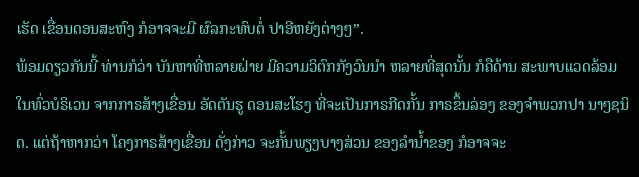ເຮັດ ເຂື່ອນດອນສະຫົງ ກໍອາຈຈະມີ ຜົລກະທົບຕໍ່ ປາອີຫຍັງຕ່າງໆ”.
ພ້ອມດຽວກັນນີ້ ທ່ານກໍວ່າ ບັນຫາທີ່ຫລາຍຝ່າຍ ມີຄວາມວິຕົກກັງວົນນຳ ຫລາຍທີ່ສຸດນັ້ນ ກໍຄືດ້ານ ສະພາບແວດລ້ອມ ໃນທົ່ວບໍຣິເວນ ຈາກກາຣສ້າງເຂື່ອນ ອັດຕັນຮູ ດອນສະໂຮງ ທີ່ຈະເປັນກາຣກີດກັ້ນ ກາຣຂຶ້ນລ່ອງ ຂອງຈຳພວກປາ ນາໆຊນິດ. ແຕ່ຖ້າຫາກວ່າ ໂຄງກາຣສ້າງເຂື່ອນ ດັ່ງກ່າວ ຈະກັ້ນພຽງບາງສ່ວນ ຂອງລຳນ້ຳຂອງ ກໍອາຈຈະ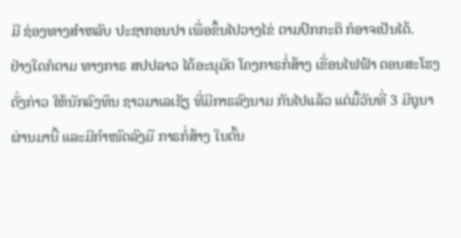ມີ ຊ່ອງທາງສຳຫລັບ ປະຊາກອນປາ ເພື່ອຂຶ້ນໄປວາງໄຂ່ ຕາມປົກກະຕິ ກໍອາຈເປັນໄດ້.
ຢ່າງໃດກໍຕາມ ທາງກາຣ ສປປລາວ ໄດ້ອະນຸມັຕ ໂຄງກາຣກໍ່ສ້າງ ເຂື່ອນໄຟຟ້າ ດອນສະໂຮງ ດັ່ງກ່າວ ໃຫ້ນັກລົງທຶນ ຊາວມາເລເຊັຽ ທີ່ມີກາຣລົງນາມ ກັນໄປແລ້ວ ແຕ່ມື້ວັນທີ່ 3 ມີຖຸນາ ຜ່ານມານີ້ ແລະມີກຳໜົດລົງມື ກາຣກໍ່ສ້າງ ໃນຕົ້ນ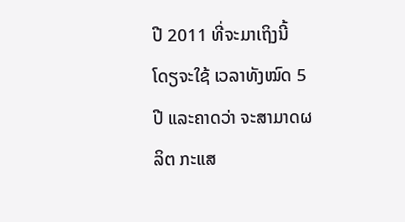ປີ 2011 ທີ່ຈະມາເຖິງນີ້ ໂດຽຈະໃຊ້ ເວລາທັງໝົດ 5 ປີ ແລະຄາດວ່າ ຈະສາມາດຜລິຕ ກະແສ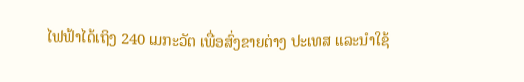ໄຟຟ້າໄດ້ເຖິງ 240 ເມກະວັຕ ເພື່ອສົ່ງຂາຍຕ່າງ ປະເທສ ແລະນຳໃຊ້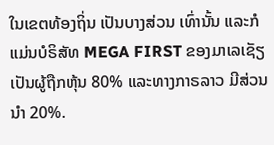ໃນເຂຕທ້ອງຖິ່ນ ເປັນບາງສ່ວນ ເທົ່ານັ້ນ ແລະກໍແມ່ນບໍຣິສັທ MEGA FIRST ຂອງມາເລເຊັຽ ເປັນຜູ້ຖືກຫຸ້ນ 80% ແລະທາງກາຣລາວ ມີສ່ວນນຳ 20%.